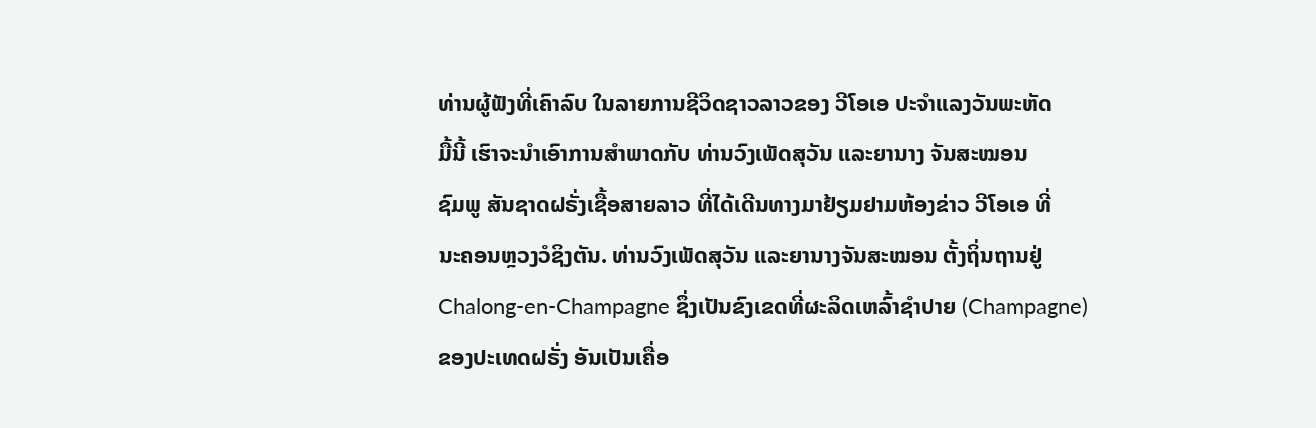ທ່ານຜູ້ຟັງທີ່ເຄົາລົບ ໃນລາຍການຊີວິດຊາວລາວຂອງ ວີໂອເອ ປະຈຳແລງວັນພະຫັດ
ມື້ນີ້ ເຮົາຈະນຳເອົາການສຳພາດກັບ ທ່ານວົງເພັດສຸວັນ ແລະຍານາງ ຈັນສະໝອນ
ຊົມພູ ສັນຊາດຝຣັ່ງເຊື້ອສາຍລາວ ທີ່ໄດ້ເດີນທາງມາຢ້ຽມຢາມຫ້ອງຂ່າວ ວີໂອເອ ທີ່
ນະຄອນຫຼວງວໍຊິງຕັນ. ທ່ານວົງເພັດສຸວັນ ແລະຍານາງຈັນສະໝອນ ຕັ້ງຖິ່ນຖານຢູ່
Chalong-en-Champagne ຊຶ່ງເປັນຂົງເຂດທີ່ຜະລິດເຫລົ້າຊຳປາຍ (Champagne)
ຂອງປະເທດຝຣັ່ງ ອັນເປັນເຄື່ອ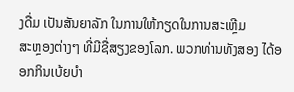ງດື່ມ ເປັນສັນຍາລັກ ໃນການໃຫ້ກຽດໃນການສະເຫຼີມ
ສະຫຼອງຕ່າງໆ ທີ່ມີຊື່ສຽງຂອງໂລກ. ພວກທ່ານທັງສອງ ໄດ້ອອກກິນເບ້ຍບຳ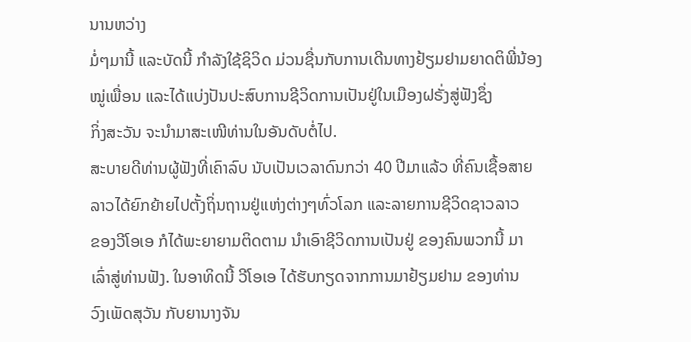ນານຫວ່າງ
ມໍ່ໆມານີ້ ແລະບັດນີ້ ກຳລັງໃຊ້ຊິວິດ ມ່ວນຊື່ນກັບການເດີນທາງຢ້ຽມຢາມຍາດຕິພີ່ນ້ອງ
ໝູ່ເພື່ອນ ແລະໄດ້ແບ່ງປັນປະສົບການຊີວິດການເປັນຢູ່ໃນເມືອງຝຣັ່ງສູ່ຟັງຊຶ່ງ
ກິ່ງສະວັນ ຈະນຳມາສະເໜີທ່ານໃນອັນດັບຕໍ່ໄປ.
ສະບາຍດີທ່ານຜູ້ຟັງທີ່ເຄົາລົບ ນັບເປັນເວລາດົນກວ່າ 40 ປີມາແລ້ວ ທີ່ຄົນເຊື້ອສາຍ
ລາວໄດ້ຍົກຍ້າຍໄປຕັ້ງຖິ່ນຖານຢູ່ແຫ່ງຕ່າງໆທົ່ວໂລກ ແລະລາຍການຊີວິດຊາວລາວ
ຂອງວີໂອເອ ກໍໄດ້ພະຍາຍາມຕິດຕາມ ນຳເອົາຊີວິດການເປັນຢູ່ ຂອງຄົນພວກນີ້ ມາ
ເລົ່າສູ່ທ່ານຟັງ. ໃນອາທິດນີ້ ວີໂອເອ ໄດ້ຮັບກຽດຈາກການມາຢ້ຽມຢາມ ຂອງທ່ານ
ວົງເພັດສຸວັນ ກັບຍານາງຈັນ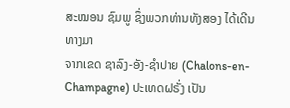ສະໝອນ ຊົມພູ ຊຶ່ງພວກທ່ານທັງສອງ ໄດ້ເດີນທາງມາ
ຈາກເຂດ ຊາລົງ-ອັງ-ຊໍາປາຍ (Chalons-en-Champagne) ປະເທດຝຣັ່ງ ເປັນ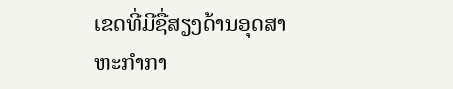ເຂດທີ່ມີຊື່ສຽງດ້ານອຸດສາຫະກໍາກາ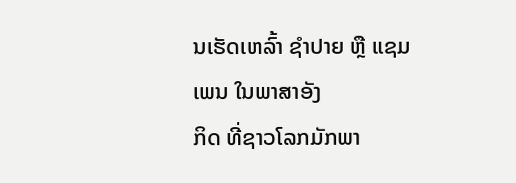ນເຮັດເຫລົ້າ ຊໍາປາຍ ຫຼື ແຊມເພນ ໃນພາສາອັງ
ກິດ ທີ່ຊາວໂລກມັກພາ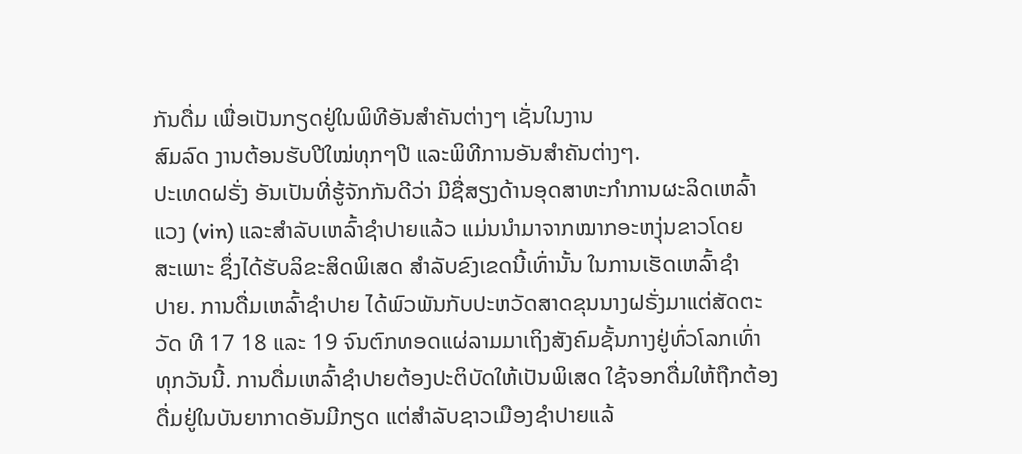ກັນດື່ມ ເພື່ອເປັນກຽດຢູ່ໃນພິທີອັນສຳຄັນຕ່າງໆ ເຊັ່ນໃນງານ
ສົມລົດ ງານຕ້ອນຮັບປີໃໝ່ທຸກໆປີ ແລະພິທີການອັນສຳຄັນຕ່າງໆ.
ປະເທດຝຣັ່ງ ອັນເປັນທີ່ຮູ້ຈັກກັນດີວ່າ ມີຊື່ສຽງດ້ານອຸດສາຫະກຳການຜະລິດເຫລົ້າ
ແວງ (vin) ແລະສຳລັບເຫລົ້າຊຳປາຍແລ້ວ ແມ່ນນຳມາຈາກໝາກອະຫງຸ່ນຂາວໂດຍ
ສະເພາະ ຊຶ່ງໄດ້ຮັບລິຂະສິດພິເສດ ສຳລັບຂົງເຂດນີ້ເທົ່ານັ້ນ ໃນການເຮັດເຫລົ້າຊຳ
ປາຍ. ການດື່ມເຫລົ້າຊຳປາຍ ໄດ້ພົວພັນກັບປະຫວັດສາດຂຸນນາງຝຣັ່ງມາແຕ່ສັດຕະ
ວັດ ທີ 17 18 ແລະ 19 ຈົນຕົກທອດແຜ່ລາມມາເຖິງສັງຄົມຊັ້ນກາງຢູ່ທົ່ວໂລກເທົ່າ
ທຸກວັນນີ້. ການດື່ມເຫລົ້າຊຳປາຍຕ້ອງປະຕິບັດໃຫ້ເປັນພິເສດ ໃຊ້ຈອກດື່ມໃຫ້ຖືກຕ້ອງ
ດື່ມຢູ່ໃນບັນຍາກາດອັນມີກຽດ ແຕ່ສຳລັບຊາວເມືອງຊຳປາຍແລ້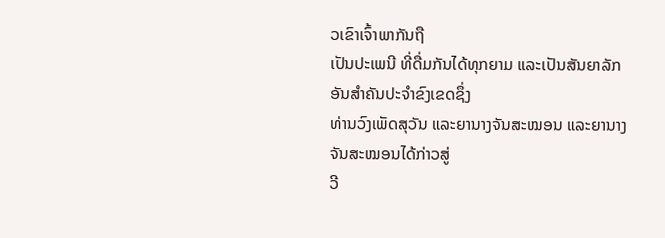ວເຂົາເຈົ້າພາກັນຖື
ເປັນປະເພນີ ທີ່ດື່ມກັນໄດ້ທຸກຍາມ ແລະເປັນສັນຍາລັກອັນສຳຄັນປະຈຳຂົງເຂດຊຶ່ງ
ທ່ານວົງເພັດສຸວັນ ແລະຍານາງຈັນສະໝອນ ແລະຍານາງຈັນສະໝອນໄດ້ກ່າວສູ່
ວີ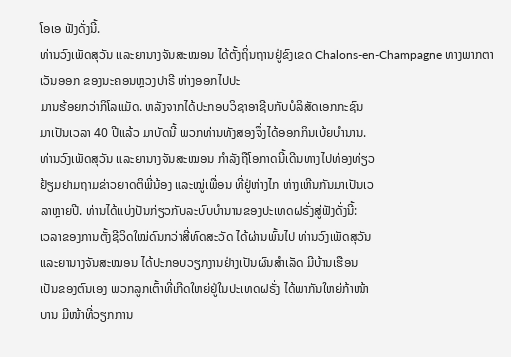ໂອເອ ຟັງດັ່ງນີ້.
ທ່ານວົງເພັດສຸວັນ ແລະຍານາງຈັນສະໝອນ ໄດ້ຕັ້ງຖິ່ນຖານຢູ່ຂົງເຂດ Chalons-en-Champagne ທາງພາກຕາເວັນອອກ ຂອງນະຄອນຫຼວງປາຣີ ຫ່າງອອກໄປປະ
ມານຮ້ອຍກວ່າກິໂລແມັດ. ຫລັງຈາກໄດ້ປະກອບວິຊາອາຊີບກັບບໍລິສັດເອກກະຊົນ
ມາເປັນເວລາ 40 ປີແລ້ວ ມາບັດນີ້ ພວກທ່ານທັງສອງຈຶ່ງໄດ້ອອກກິນເບ້ຍບຳນານ.
ທ່ານວົງເພັດສຸວັນ ແລະຍານາງຈັນສະໝອນ ກຳລັງຖືໂອກາດນີ້ເດີນທາງໄປທ່ອງທ່ຽວ
ຢ້ຽມຢາມຖາມຂ່າວຍາດຕິພີ່ນ້ອງ ແລະໝູ່ເພື່ອນ ທີ່ຢູ່ຫ່າງໄກ ຫ່າງເຫີນກັນມາເປັນເວ
ລາຫຼາຍປີ. ທ່ານໄດ້ແບ່ງປັນກ່ຽວກັບລະບົບບໍານານຂອງປະເທດຝຣັ່ງສູ່ຟັງດັ່ງນີ້:
ເວລາຂອງການຕັ້ງຊີວິດໃໝ່ດົນກວ່າສີ່ທົດສະວັດ ໄດ້ຜ່ານພົ້ນໄປ ທ່ານວົງເພັດສຸວັນ
ແລະຍານາງຈັນສະໝອນ ໄດ້ປະກອບວຽກງານຢ່າງເປັນຜົນສຳເລັດ ມີບ້ານເຮືອນ
ເປັນຂອງຕົນເອງ ພວກລູກເຕົ້າທີ່ເກີດໃຫຍ່ຢູ່ໃນປະເທດຝຣັ່ງ ໄດ້ພາກັນໃຫຍ່ກ້າໜ້າ
ບານ ມີໜ້າທີ່ວຽກການ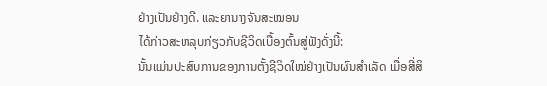ຢ່າງເປັນຢ່າງດີ. ແລະຍານາງຈັນສະໝອນ
ໄດ້ກ່າວສະຫລຸບກ່ຽວກັບຊີວິດເບື້ອງຕົ້ນສູ່ຟັງດັ່ງນີ້:
ນັ້ນແມ່ນປະສົບການຂອງການຕັ້ງຊີວິດໃໝ່ຢ່າງເປັນຜົນສຳເລັດ ເມື່ອສີ່ສິ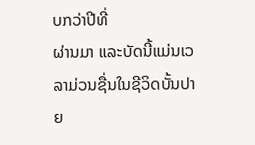ບກວ່າປີທີ່
ຜ່ານມາ ແລະບັດນີ້ແມ່ນເວລາມ່ວນຊື່ນໃນຊີວິດບັ້ນປາຍ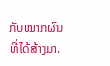ກັບໝາກຜົນທີ່ໄດ້ສ້າງມາ.